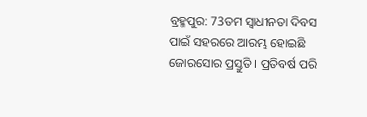ବ୍ରହ୍ମପୁର: 73ତମ ସ୍ବାଧୀନତା ଦିବସ ପାଇଁ ସହରରେ ଆରମ୍ଭ ହୋଇଛି ଜୋରସୋର ପ୍ରସ୍ତୁତି । ପ୍ରତିବର୍ଷ ପରି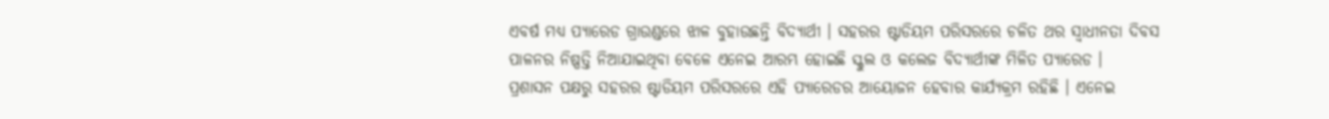ଏବର୍ଷ ମଧ୍ୟ ପ୍ୟାରେଡ ଗ୍ରାଉଣ୍ଡରେ ଝାଳ ବୁହାଉଛନ୍ତି ବିଦ୍ୟାର୍ଥୀ । ସହରର ଷ୍ଟାଡିୟମ ପରିସରରେ ଚଳିତ ଥର ସ୍ବାଧୀନତା ଦିବସ ପାଳନର ନିଷ୍ପତ୍ତି ନିଆଯାଇଥିବା ବେଳେ ଏନେଇ ଆରମ୍ଭ ହୋଇଛି ସ୍କୁଲ ଓ କଲେଜ ବିଦ୍ୟାର୍ଥୀଙ୍କ ମିଳିତ ପ୍ୟାରେଡ ।
ପ୍ରଶାସନ ପକ୍ଷରୁ ସହରର ଷ୍ଟାଡିୟମ ପରିସରରେ ଏହି ପ୍ୟାରେଡର ଆୟୋଜନ ହେବାର କାର୍ଯ୍ୟକ୍ରମ ରହିଛି । ଏନେଇ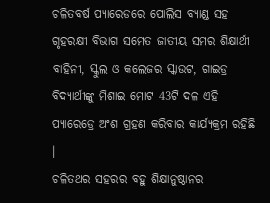ଚଳିତବର୍ଷ ପ୍ୟାରେଡରେ ପୋଲିସ ବ୍ୟାଣ୍ଡ ସହ ଗୃହରକ୍ଷୀ ବିଭାଗ ସମେତ ଜାତୀୟ ସମର ଶିକ୍ଷାର୍ଥୀ ବାହିନୀ, ସ୍କୁଲ ଓ କଲେଜର ସ୍କାଉଟ, ଗାଇଡ୍ର ବିଦ୍ୟାର୍ଥୀଙ୍କୁ ମିଶାଇ ମୋଟ 43ଟି ଦଳ ଏହି ପ୍ୟାରେଡ୍ରେ ଅଂଶ ଗ୍ରହଣ କରିବାର କାର୍ଯ୍ୟକ୍ରମ ରହିଛି ।
ଚଳିତଥର ସହରର ବହୁ ଶିକ୍ଷାନୁଷ୍ଠାନର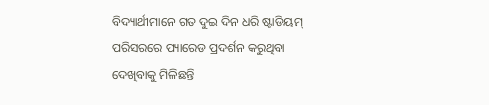ବିଦ୍ୟାର୍ଥୀମାନେ ଗତ ଦୁଇ ଦିନ ଧରି ଷ୍ଟାଡିୟମ୍ ପରିସରରେ ପ୍ୟାରେଡ ପ୍ରଦର୍ଶନ କରୁଥିବା ଦେଖିବାକୁ ମିଳିଛନ୍ତି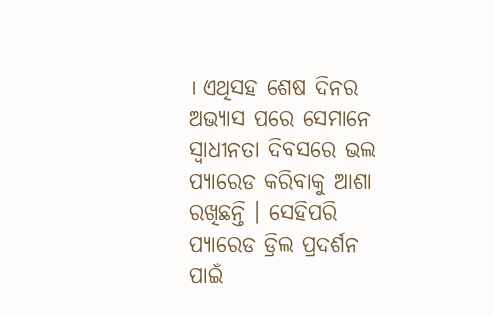। ଏଥିସହ ଶେଷ ଦିନର ଅଭ୍ୟାସ ପରେ ସେମାନେ ସ୍ବାଧୀନତା ଦିବସରେ ଭଲ ପ୍ୟାରେଡ କରିବାକୁ ଆଶା ରଖିଛନ୍ତି । ସେହିପରି ପ୍ୟାରେଡ ଡ୍ରିଲ ପ୍ରଦର୍ଶନ ପାଇଁ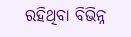ରହିଥିବା ବିଭିନ୍ନ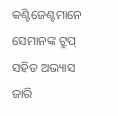କଣ୍ଟିଜେଣ୍ଟମାନେ ସେମାନଙ୍କ ଟ୍ରୁପ୍ ସହିତ ଅଭ୍ୟାସ ଜାରି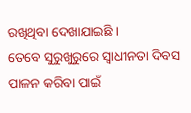ରଖିଥିବା ଦେଖାଯାଇଛି ।
ତେବେ ସୁରୁଖୁରୁରେ ସ୍ବାଧୀନତା ଦିବସ ପାଳନ କରିବା ପାଇଁ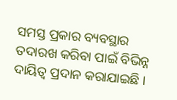ସମସ୍ତ ପ୍ରକାର ବ୍ୟବସ୍ଥାର ତଦାରଖ କରିବା ପାଇଁ ବିଭିନ୍ନ ଦାୟିତ୍ବ ପ୍ରଦାନ କରାଯାଇଛି ।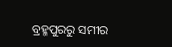ବ୍ରହ୍ମପୁରରୁ ସମୀର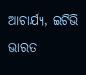ଆଚାର୍ଯ୍ୟ, ଇଟିଭି ଭାରତ